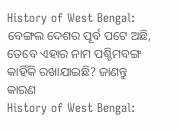History of West Bengal: ବେଙ୍ଗଲ ଦେଶର ପୂର୍ବ ପଟେ ଅଛି, ତେବେ ଏହାର ନାମ ପଶ୍ଚିମବଙ୍ଗ କାହିଁକି ରଖାଯାଇଛି? ଜାଣନ୍ତୁ କାରଣ
History of West Bengal: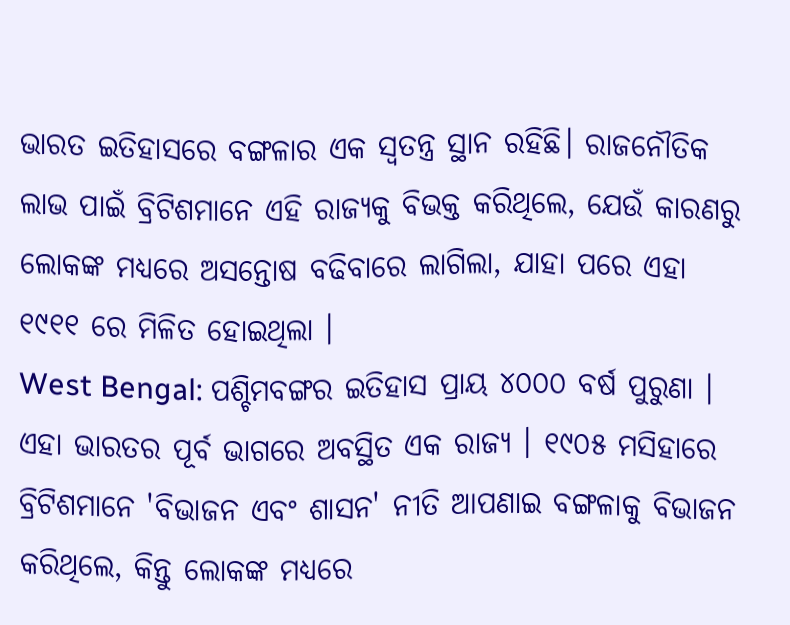ଭାରତ ଇତିହାସରେ ବଙ୍ଗଳାର ଏକ ସ୍ୱତନ୍ତ୍ର ସ୍ଥାନ ରହିଛି। ରାଜନୌତିକ ଲାଭ ପାଇଁ ବ୍ରିଟିଶମାନେ ଏହି ରାଜ୍ୟକୁ ବିଭକ୍ତ କରିଥିଲେ, ଯେଉଁ କାରଣରୁ ଲୋକଙ୍କ ମଧ୍ୟରେ ଅସନ୍ତୋଷ ବଢିବାରେ ଲାଗିଲା, ଯାହା ପରେ ଏହା ୧୯୧୧ ରେ ମିଳିତ ହୋଇଥିଲା ।
West Bengal: ପଶ୍ଚିମବଙ୍ଗର ଇତିହାସ ପ୍ରାୟ ୪୦୦୦ ବର୍ଷ ପୁରୁଣା । ଏହା ଭାରତର ପୂର୍ବ ଭାଗରେ ଅବସ୍ଥିତ ଏକ ରାଜ୍ୟ । ୧୯୦୫ ମସିହାରେ ବ୍ରିଟିଶମାନେ 'ବିଭାଜନ ଏବଂ ଶାସନ' ନୀତି ଆପଣାଇ ବଙ୍ଗଳାକୁ ବିଭାଜନ କରିଥିଲେ, କିନ୍ତୁ ଲୋକଙ୍କ ମଧ୍ୟରେ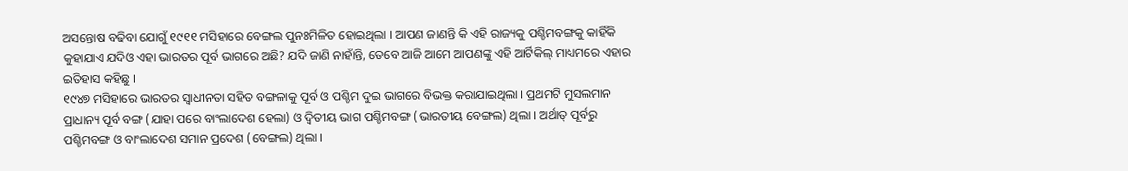ଅସନ୍ତୋଷ ବଢିବା ଯୋଗୁଁ ୧୯୧୧ ମସିହାରେ ବେଙ୍ଗଲ ପୁନଃମିଳିତ ହୋଇଥିଲା । ଆପଣ ଜାଣନ୍ତି କି ଏହି ରାଜ୍ୟକୁ ପଶ୍ଚିମବଙ୍ଗକୁ କାହିଁକି କୁହାଯାଏ ଯଦିଓ ଏହା ଭାରତର ପୂର୍ବ ଭାଗରେ ଅଛି? ଯଦି ଜାଣି ନାହାଁନ୍ତି, ତେବେ ଆଜି ଆମେ ଆପଣଙ୍କୁ ଏହି ଆର୍ଟିକିଲ୍ ମାଧ୍ୟମରେ ଏହାର ଇତିହାସ କହିଛୁ ।
୧୯୪୭ ମସିହାରେ ଭାରତର ସ୍ୱାଧୀନତା ସହିତ ବଙ୍ଗଳାକୁ ପୂର୍ବ ଓ ପଶ୍ଚିମ ଦୁଇ ଭାଗରେ ବିଭକ୍ତ କରାଯାଇଥିଲା । ପ୍ରଥମଟି ମୁସଲମାନ ପ୍ରାଧାନ୍ୟ ପୂର୍ବ ବଙ୍ଗ (ଯାହା ପରେ ବାଂଲାଦେଶ ହେଲା) ଓ ଦ୍ୱିତୀୟ ଭାଗ ପଶ୍ଚିମବଙ୍ଗ (ଭାରତୀୟ ବେଙ୍ଗଲ) ଥିଲା । ଅର୍ଥାତ୍ ପୂର୍ବରୁ ପଶ୍ଚିମବଙ୍ଗ ଓ ବାଂଲାଦେଶ ସମାନ ପ୍ରଦେଶ (ବେଙ୍ଗଲ) ଥିଲା ।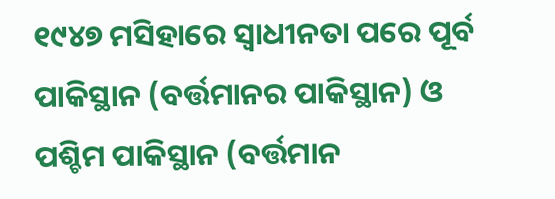୧୯୪୭ ମସିହାରେ ସ୍ୱାଧୀନତା ପରେ ପୂର୍ବ ପାକିସ୍ଥାନ (ବର୍ତ୍ତମାନର ପାକିସ୍ଥାନ) ଓ ପଶ୍ଚିମ ପାକିସ୍ଥାନ (ବର୍ତ୍ତମାନ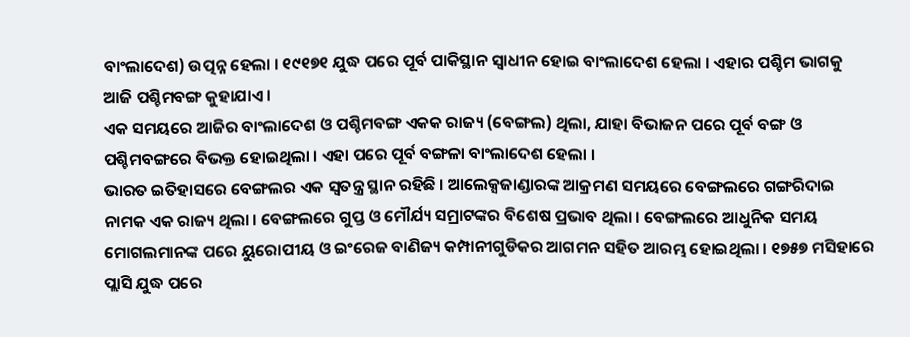ବାଂଲାଦେଶ) ଉତ୍ପନ୍ନ ହେଲା । ୧୯୧୭୧ ଯୁଦ୍ଧ ପରେ ପୂର୍ବ ପାକିସ୍ଥାନ ସ୍ୱାଧୀନ ହୋଇ ବାଂଲାଦେଶ ହେଲା । ଏହାର ପଶ୍ଚିମ ଭାଗକୁ ଆଜି ପଶ୍ଚିମବଙ୍ଗ କୁହାଯାଏ ।
ଏକ ସମୟରେ ଆଜିର ବାଂଲାଦେଶ ଓ ପଶ୍ଚିମବଙ୍ଗ ଏକକ ରାଜ୍ୟ (ବେଙ୍ଗଲ) ଥିଲା, ଯାହା ବିଭାଜନ ପରେ ପୂର୍ବ ବଙ୍ଗ ଓ ପଶ୍ଚିମବଙ୍ଗରେ ବିଭକ୍ତ ହୋଇଥିଲା । ଏହା ପରେ ପୂର୍ବ ବଙ୍ଗଳା ବାଂଲାଦେଶ ହେଲା ।
ଭାରତ ଇତିହାସରେ ବେଙ୍ଗଲର ଏକ ସ୍ୱତନ୍ତ୍ର ସ୍ଥାନ ରହିଛି । ଆଲେକ୍ସଜାଣ୍ଡାରଙ୍କ ଆକ୍ରମଣ ସମୟରେ ବେଙ୍ଗଲରେ ଗଙ୍ଗରିଦାଇ ନାମକ ଏକ ରାଜ୍ୟ ଥିଲା । ବେଙ୍ଗଲରେ ଗୁପ୍ତ ଓ ମୌର୍ଯ୍ୟ ସମ୍ରାଟଙ୍କର ବିଶେଷ ପ୍ରଭାବ ଥିଲା । ବେଙ୍ଗଲରେ ଆଧୁନିକ ସମୟ ମୋଗଲମାନଙ୍କ ପରେ ୟୁରୋପୀୟ ଓ ଇଂରେଜ ବାଣିଜ୍ୟ କମ୍ପାନୀଗୁଡିକର ଆଗମନ ସହିତ ଆରମ୍ଭ ହୋଇଥିଲା । ୧୭୫୭ ମସିହାରେ ପ୍ଲାସି ଯୁଦ୍ଧ ପରେ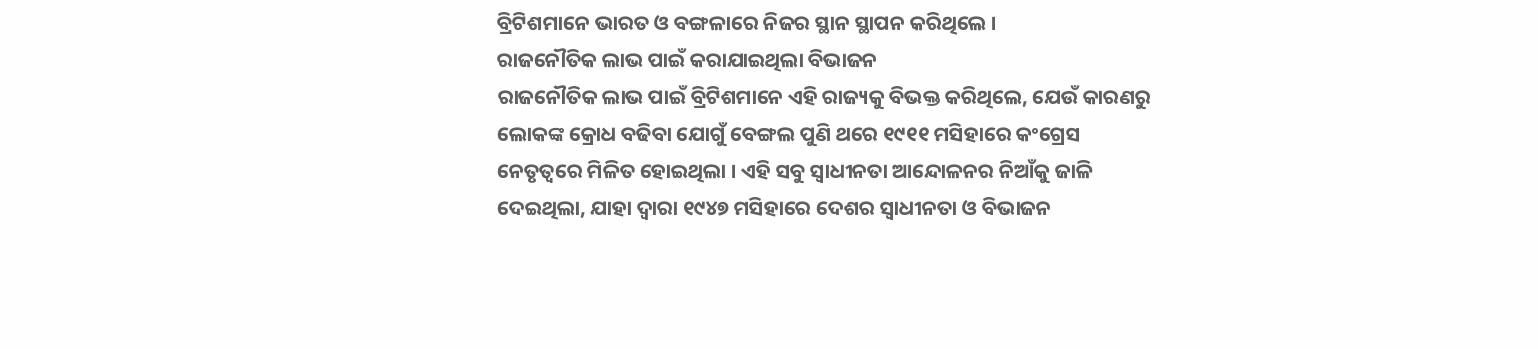ବ୍ରିଟିଶମାନେ ଭାରତ ଓ ବଙ୍ଗଳାରେ ନିଜର ସ୍ଥାନ ସ୍ଥାପନ କରିଥିଲେ ।
ରାଜନୌତିକ ଲାଭ ପାଇଁ କରାଯାଇଥିଲା ବିଭାଜନ
ରାଜନୌତିକ ଲାଭ ପାଇଁ ବ୍ରିଟିଶମାନେ ଏହି ରାଜ୍ୟକୁ ବିଭକ୍ତ କରିଥିଲେ, ଯେଉଁ କାରଣରୁ ଲୋକଙ୍କ କ୍ରୋଧ ବଢିବା ଯୋଗୁଁ ବେଙ୍ଗଲ ପୁଣି ଥରେ ୧୯୧୧ ମସିହାରେ କଂଗ୍ରେସ ନେତୃତ୍ୱରେ ମିଳିତ ହୋଇଥିଲା । ଏହି ସବୁ ସ୍ୱାଧୀନତା ଆନ୍ଦୋଳନର ନିଆଁକୁ ଜାଳି ଦେଇଥିଲା, ଯାହା ଦ୍ୱାରା ୧୯୪୭ ମସିହାରେ ଦେଶର ସ୍ୱାଧୀନତା ଓ ବିଭାଜନ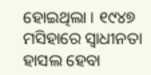ହୋଇଥିଲା । ୧୯୪୭ ମସିହାରେ ସ୍ୱାଧୀନତା ହାସଲ ହେବା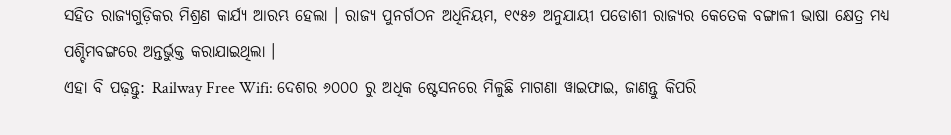ସହିତ ରାଜ୍ୟଗୁଡ଼ିକର ମିଶ୍ରଣ କାର୍ଯ୍ୟ ଆରମ୍ଭ ହେଲା । ରାଜ୍ୟ ପୁନର୍ଗଠନ ଅଧିନିୟମ, ୧୯୫୬ ଅନୁଯାୟୀ ପଡୋଶୀ ରାଜ୍ୟର କେତେକ ବଙ୍ଗାଳୀ ଭାଷା କ୍ଷେତ୍ର ମଧ୍ୟ ପଶ୍ଚିମବଙ୍ଗରେ ଅନ୍ତର୍ଭୁକ୍ତ କରାଯାଇଥିଲା ।
ଏହା ବି ପଢ଼ନ୍ତୁ: Railway Free Wifi: ଦେଶର ୬୦୦୦ ରୁ ଅଧିକ ଷ୍ଟେସନରେ ମିଳୁଛି ମାଗଣା ୱାଇଫାଇ, ଜାଣନ୍ତୁ କିପରି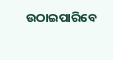ଉଠାଇପାରିବେ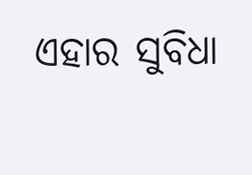ଏହାର ସୁବିଧା